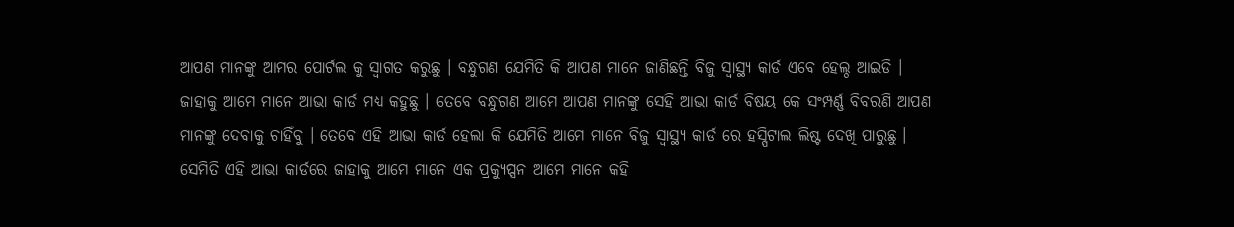ଆପଣ ମାନଙ୍କୁ ଆମର ପୋର୍ଟଲ କୁ ସ୍ୱାଗତ କରୁଛୁ । ବନ୍ଧୁଗଣ ଯେମିତି କି ଆପଣ ମାନେ ଜାଣିଛନ୍ତି ବିଜୁ ସ୍ୱାସ୍ଥ୍ୟ କାର୍ଡ ଏବେ ହେଲ୍ଠ ଆଇଡି । ଜାହାକୁ ଆମେ ମାନେ ଆଭା କାର୍ଡ ମଧ୍ୟ କହୁଛୁ । ତେବେ ବନ୍ଧୁଗଣ ଆମେ ଆପଣ ମାନଙ୍କୁ ସେହି ଆଭା କାର୍ଡ ବିଷୟ କେ ସଂମ୍ପର୍ଣ୍ଣ ବିବରଣି ଆପଣ ମାନଙ୍କୁ ଦେବାକୁ ଚାହିଁବୁ । ତେବେ ଏହି ଆଭା କାର୍ଡ ହେଲା କି ଯେମିତି ଆମେ ମାନେ ବିଜୁ ସ୍ୱାସ୍ଥ୍ୟ କାର୍ଡ ରେ ହସ୍ପିଟାଲ ଲିଷ୍ଟ ଦେଖି ପାରୁଛୁ ।
ସେମିତି ଏହି ଆଭା କାର୍ଡରେ ଜାହାକୁ ଆମେ ମାନେ ଏକ ପ୍ରକ୍ୟୁପ୍ସନ ଆମେ ମାନେ କହି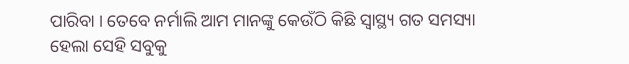ପାରିବା । ତେବେ ନର୍ମାଲି ଆମ ମାନଙ୍କୁ କେଉଁଠି କିଛି ସ୍ୱାସ୍ଥ୍ୟ ଗତ ସମସ୍ୟା ହେଲା ସେହି ସବୁକୁ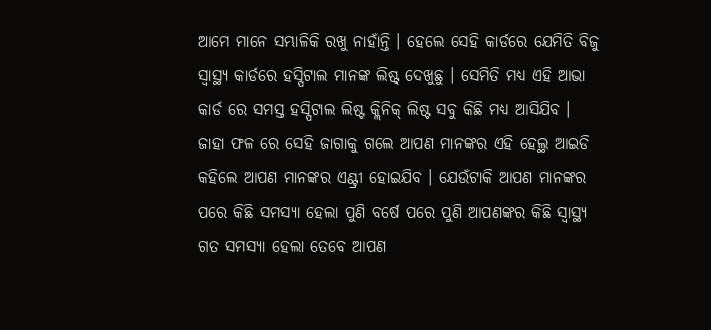ଆମେ ମାନେ ସମ୍ଭାଳିକି ରଖୁ ନାହାଁନ୍ତି । ହେଲେ ସେହି କାର୍ଡରେ ଯେମିତି ବିଜୁ ସ୍ୱାସ୍ଥ୍ୟ କାର୍ଡରେ ହସ୍ପିଟାଲ ମାନଙ୍କ ଲିଷ୍ଟ୍ ଦେଖୁଛୁ । ସେମିତି ମଧ୍ୟ ଏହି ଆଭା କାର୍ଡ ରେ ସମସ୍ତ ହସ୍ପିଟାଲ ଲିଷ୍ଟ କ୍ଲିନିକ୍ ଲିଷ୍ଟ ସବୁ କିଛି ମଧ୍ୟ ଆସିଯିବ ।
ଜାହା ଫଳ ରେ ସେହି ଜାଗାକୁ ଗଲେ ଆପଣ ମାନଙ୍କର ଏହି ହେଲ୍ଥ ଆଇଡି କହିଲେ ଆପଣ ମାନଙ୍କର ଏଣ୍ଟ୍ରୀ ହୋଇଯିବ । ଯେଉଁଟାକି ଆପଣ ମାନଙ୍କର ପରେ କିଛି ସମସ୍ୟା ହେଲା ପୁଣି ବର୍ଷେ ପରେ ପୁଣି ଆପଣଙ୍କର କିଛି ସ୍ୱାସ୍ଥ୍ୟ ଗତ ସମସ୍ୟା ହେଲା ତେବେ ଆପଣ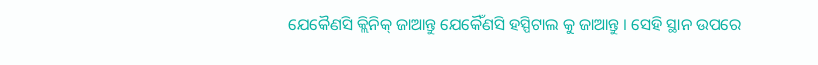ଯେକୈଣସି କ୍ଲିନିକ୍ ଜାଆନ୍ତୁ ଯେକୈଁଣସି ହସ୍ପିଟାଲ କୁ ଜାଆନ୍ତୁ । ସେହି ସ୍ଥାନ ଉପରେ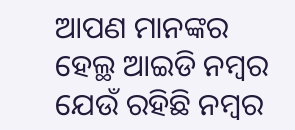ଆପଣ ମାନଙ୍କର ହେଲ୍ଥ ଆଇଡି ନମ୍ବର ଯେଉଁ ରହିଛି ନମ୍ବର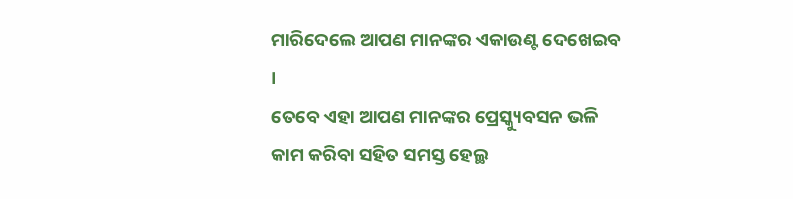ମାରିଦେଲେ ଆପଣ ମାନଙ୍କର ଏକାଉଣ୍ଟ ଦେଖେଇବ ।
ତେବେ ଏହା ଆପଣ ମାନଙ୍କର ପ୍ରେସ୍କ୍ୟୁବସନ ଭଳି କାମ କରିବା ସହିତ ସମସ୍ତ ହେଲ୍ଥ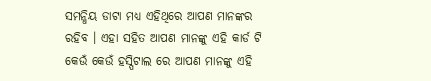ସମନ୍ଧିୟ ଡାଟା ମଧ୍ୟ ଏହିଥିରେ ଆପଣ ମାନଙ୍କର ରହିବ । ଏହା ସହିତ ଆପଣ ମାନଙ୍କୁ ଏହି କାର୍ଡ ଟି କେଉଁ କେଉଁ ହସ୍ପିଟାଲ ରେ ଆପଣ ମାନଙ୍କୁ ଏହି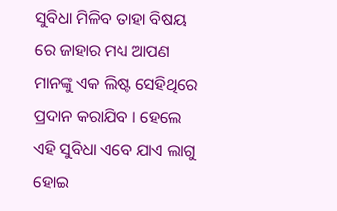ସୁବିଧା ମିଳିବ ତାହା ବିଷୟ ରେ ଜାହାର ମଧ୍ୟ ଆପଣ ମାନଙ୍କୁ ଏକ ଲିଷ୍ଟ ସେହିଥିରେ ପ୍ରଦାନ କରାଯିବ । ହେଲେ ଏହି ସୁବିଧା ଏବେ ଯାଏ ଲାଗୁ ହୋଇ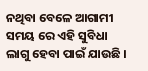ନଥିବା ବେଳେ ଆଗାମୀ ସମୟ ରେ ଏହି ସୁବିଧା ଲାଗୁ ହେବା ପାଇଁ ଯାଉଛି ।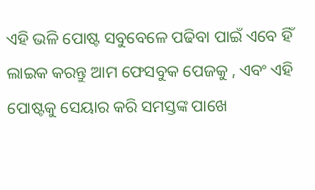ଏହି ଭଳି ପୋଷ୍ଟ ସବୁବେଳେ ପଢିବା ପାଇଁ ଏବେ ହିଁ ଲାଇକ କରନ୍ତୁ ଆମ ଫେସବୁକ ପେଜକୁ , ଏବଂ ଏହି ପୋଷ୍ଟକୁ ସେୟାର କରି ସମସ୍ତଙ୍କ ପାଖେ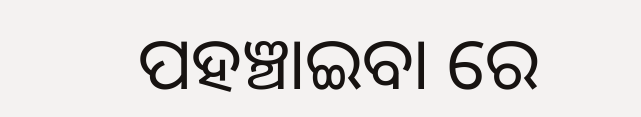ପହଞ୍ଚାଇବା ରେ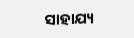ସାହାଯ୍ୟ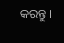କରନ୍ତୁ ।